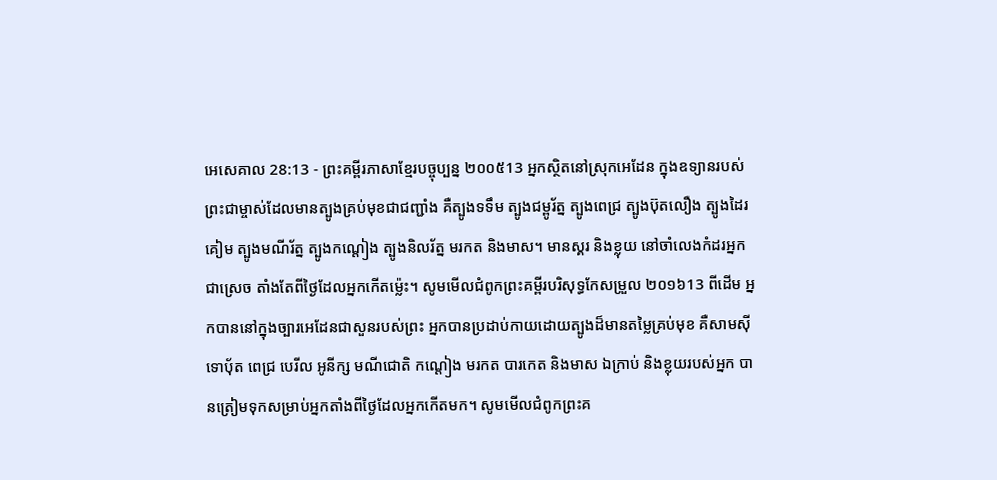អេសេគាល 28:13 - ព្រះគម្ពីរភាសាខ្មែរបច្ចុប្បន្ន ២០០៥13 អ្នកស្ថិតនៅស្រុកអេដែន ក្នុងឧទ្យានរបស់ព្រះជាម្ចាស់ដែលមានត្បូងគ្រប់មុខជាជញ្ជាំង គឺត្បូងទទឹម ត្បូងជម្ពូរ័ត្ន ត្បូងពេជ្រ ត្បូងប៊ុតលឿង ត្បូងដៃរគៀម ត្បូងមណីរ័ត្ន ត្បូងកណ្ដៀង ត្បូងនិលរ័ត្ន មរកត និងមាស។ មានស្គរ និងខ្លុយ នៅចាំលេងកំដរអ្នកជាស្រេច តាំងតែពីថ្ងៃដែលអ្នកកើតម៉្លេះ។ សូមមើលជំពូកព្រះគម្ពីរបរិសុទ្ធកែសម្រួល ២០១៦13 ពីដើម អ្នកបាននៅក្នុងច្បារអេដែនជាសួនរបស់ព្រះ អ្នកបានប្រដាប់កាយដោយត្បូងដ៏មានតម្លៃគ្រប់មុខ គឺសាមស៊ី ទោបុ័ត ពេជ្រ បេរីល អូនីក្ស មណីជោតិ កណ្តៀង មរកត បារកេត និងមាស ឯក្រាប់ និងខ្លុយរបស់អ្នក បានត្រៀមទុកសម្រាប់អ្នកតាំងពីថ្ងៃដែលអ្នកកើតមក។ សូមមើលជំពូកព្រះគ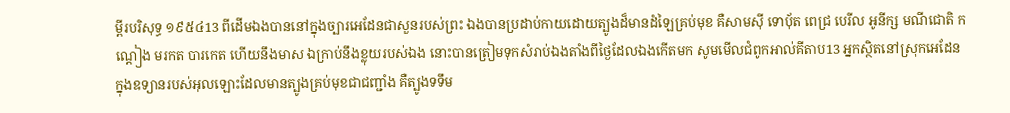ម្ពីរបរិសុទ្ធ ១៩៥៤13 ពីដើមឯងបាននៅក្នុងច្បារអេដែនជាសួនរបស់ព្រះ ឯងបានប្រដាប់កាយដោយត្បូងដ៏មានដំឡៃគ្រប់មុខ គឺសាមស៊ី ទោបុ័ត ពេជ្រ បេរីល អូនីក្ស មណីជោតិ កណ្តៀង មរកត បារកេត ហើយនឹងមាស ឯក្រាប់នឹងខ្លុយរបស់ឯង នោះបានត្រៀមទុកសំរាប់ឯងតាំងពីថ្ងៃដែលឯងកើតមក សូមមើលជំពូកអាល់គីតាប13 អ្នកស្ថិតនៅស្រុកអេដែន ក្នុងឧទ្យានរបស់អុលឡោះដែលមានត្បូងគ្រប់មុខជាជញ្ជាំង គឺត្បូងទទឹម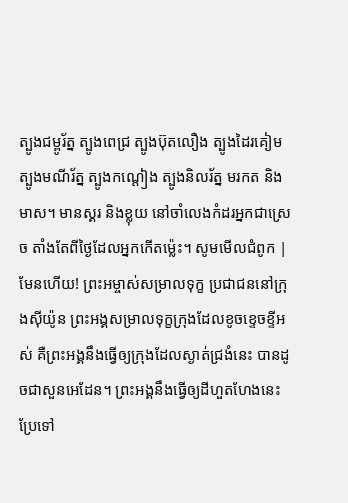ត្បូងជម្ពូរ័ត្ន ត្បូងពេជ្រ ត្បូងប៊ុតលឿង ត្បូងដៃរគៀម ត្បូងមណីរ័ត្ន ត្បូងកណ្ដៀង ត្បូងនិលរ័ត្ន មរកត និងមាស។ មានស្គរ និងខ្លុយ នៅចាំលេងកំដរអ្នកជាស្រេច តាំងតែពីថ្ងៃដែលអ្នកកើតម៉្លេះ។ សូមមើលជំពូក |
មែនហើយ! ព្រះអម្ចាស់សម្រាលទុក្ខ ប្រជាជននៅក្រុងស៊ីយ៉ូន ព្រះអង្គសម្រាលទុក្ខក្រុងដែលខូចខ្ទេចខ្ទីអស់ គឺព្រះអង្គនឹងធ្វើឲ្យក្រុងដែលស្ងាត់ជ្រងំនេះ បានដូចជាសួនអេដែន។ ព្រះអង្គនឹងធ្វើឲ្យដីហួតហែងនេះ ប្រែទៅ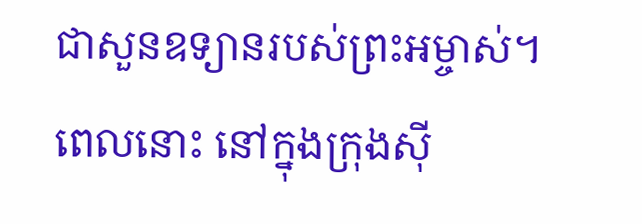ជាសួនឧទ្យានរបស់ព្រះអម្ចាស់។ ពេលនោះ នៅក្នុងក្រុងស៊ី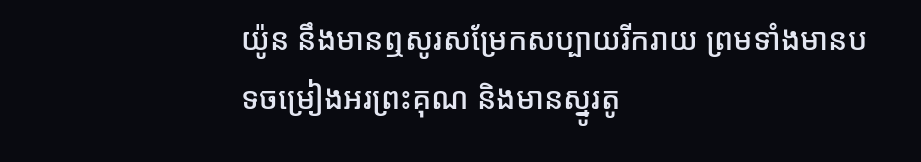យ៉ូន នឹងមានឮសូរសម្រែកសប្បាយរីករាយ ព្រមទាំងមានបទចម្រៀងអរព្រះគុណ និងមានស្នូរតូ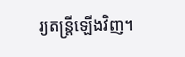រ្យតន្ត្រីឡើងវិញ។